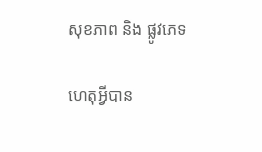សុខភាព និង ផ្លូវភេទ

ហេតុអ្វីបាន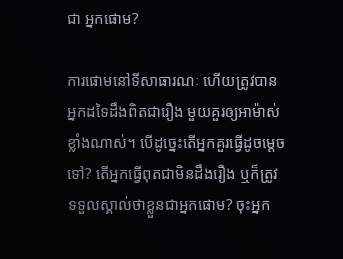ជា អ្នកផោម?

ការផោមនៅទីសាធារណៈ ហើយត្រូវបានអ្នកដទៃដឹងពិតជារឿង មួយគួរឲ្យអាម៉ាស់ខ្លាំងណាស់។ បើដូច្នេះតើអ្នកគួរធ្វើដូចម្តេចទៅ? តើអ្នកធ្វើពុតជាមិនដឹងរឿង ឬក៏ត្រូវទទួលស្គាល់ថាខ្លួនជាអ្នកផោម? ចុះអ្នក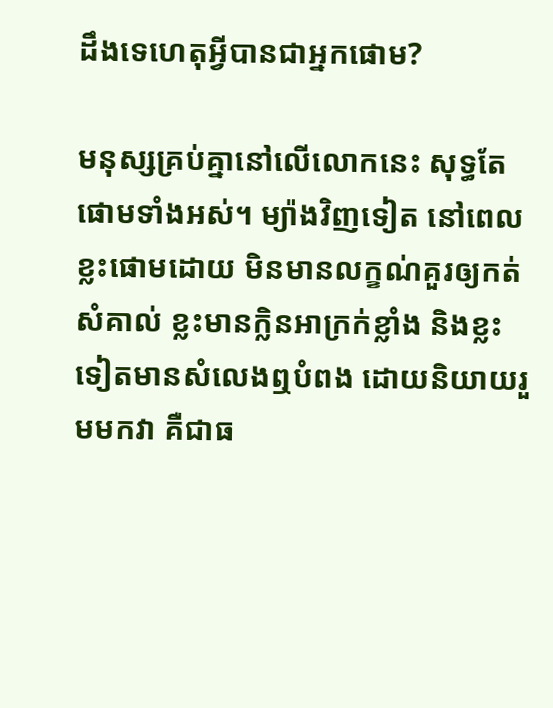ដឹងទេហេតុអ្វីបានជាអ្នកផោម?

មនុស្សគ្រប់គ្នានៅលើលោកនេះ សុទ្ធតែផោមទាំងអស់។ ម្យ៉ាងវិញទៀត នៅពេលខ្លះផោមដោយ មិនមានលក្ខណ់គួរឲ្យកត់សំគាល់ ខ្លះមានក្លិនអាក្រក់ខ្លាំង និងខ្លះទៀតមានសំលេងឮបំពង ដោយនិយាយរួមមកវា គឺជាធ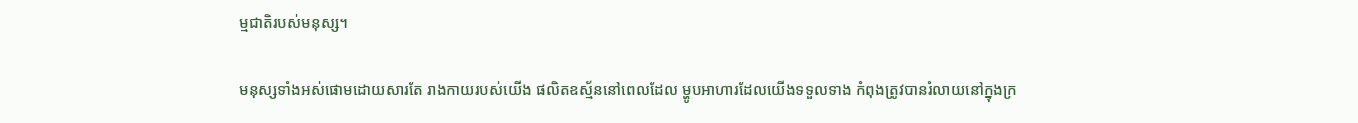ម្មជាតិរបស់មនុស្ស។

មនុស្សទាំងអស់ផោមដោយសារតែ រាងកាយរបស់យើង ផលិតឧស្ម័ននៅពេលដែល ម្ហូបអាហារដែលយើងទទួលទាង កំពុងត្រូវបានរំលាយនៅក្នុងក្រ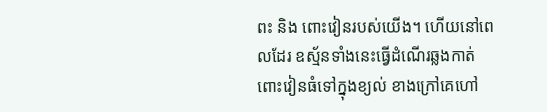ពះ និង ពោះវៀនរបស់យើង។ ហើយនៅពេលដែរ ឧស្ម័នទាំងនេះធ្វើដំណើរឆ្លងកាត់ ពោះវៀនធំទៅក្នុងខ្យល់ ខាងក្រៅគេហៅ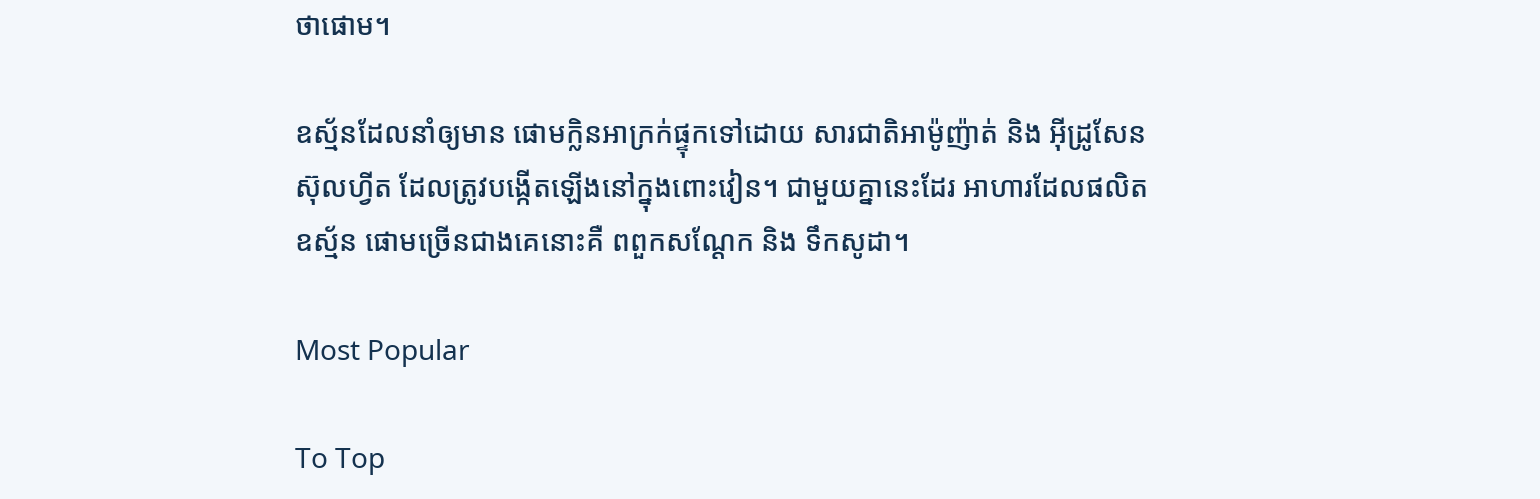ថាផោម។

ឧស្ម័នដែលនាំឲ្យមាន ផោមក្លិនអាក្រក់ផ្ទុកទៅដោយ សារជាតិអាម៉ូញ៉ាត់ និង អ៊ីដ្រូសែន ស៊ុលហ្វីត ដែលត្រូវបង្កើតឡើងនៅក្នុងពោះវៀន។ ជាមួយគ្នានេះដែរ អាហារដែលផលិតឧស្ម័ន ផោមច្រើនជាងគេនោះគឺ ពពួកសណ្តែក និង ទឹកសូដា។

Most Popular

To Top